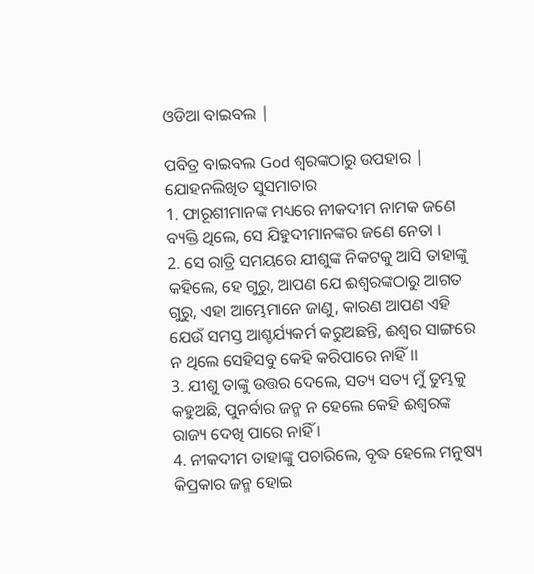ଓଡିଆ ବାଇବଲ |

ପବିତ୍ର ବାଇବଲ God ଶ୍ବରଙ୍କଠାରୁ ଉପହାର |
ଯୋହନଲିଖିତ ସୁସମାଚାର
1. ଫାରୂଶୀମାନଙ୍କ ମଧ୍ୟରେ ନୀକଦୀମ ନାମକ ଜଣେ ବ୍ୟକ୍ତି ଥିଲେ, ସେ ଯିହୁଦୀମାନଙ୍କର ଜଣେ ନେତା ।
2. ସେ ରାତ୍ରି ସମୟରେ ଯୀଶୁଙ୍କ ନିକଟକୁ ଆସି ତାହାଙ୍କୁ କହିଲେ, ହେ ଗୁରୁ, ଆପଣ ଯେ ଈଶ୍ଵରଙ୍କଠାରୁ ଆଗତ ଗୁରୁ, ଏହା ଆମ୍ଭେମାନେ ଜାଣୁ, କାରଣ ଆପଣ ଏହି ଯେଉଁ ସମସ୍ତ ଆଶ୍ଚର୍ଯ୍ୟକର୍ମ କରୁଅଛନ୍ତି, ଈଶ୍ଵର ସାଙ୍ଗରେ ନ ଥିଲେ ସେହିସବୁ କେହି କରିପାରେ ନାହିଁ ।।
3. ଯୀଶୁ ତାଙ୍କୁ ଉତ୍ତର ଦେଲେ, ସତ୍ୟ ସତ୍ୟ ମୁଁ ତୁମ୍ଭକୁ କହୁଅଛି, ପୁନର୍ବାର ଜନ୍ମ ନ ହେଲେ କେହି ଈଶ୍ଵରଙ୍କ ରାଜ୍ୟ ଦେଖି ପାରେ ନାହିଁ ।
4. ନୀକଦୀମ ତାହାଙ୍କୁ ପଚାରିଲେ, ବୃଦ୍ଧ ହେଲେ ମନୁଷ୍ୟ କିପ୍ରକାର ଜନ୍ମ ହୋଇ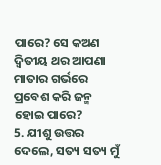ପାରେ? ସେ କଅଣ ଦ୍ଵିତୀୟ ଥର ଆପଣା ମାତାର ଗର୍ଭରେ ପ୍ରବେଶ କରି ଜନ୍ମ ହୋଇ ପାରେ?
5. ଯୀଶୁ ଉତ୍ତର ଦେଲେ, ସତ୍ୟ ସତ୍ୟ ମୁଁ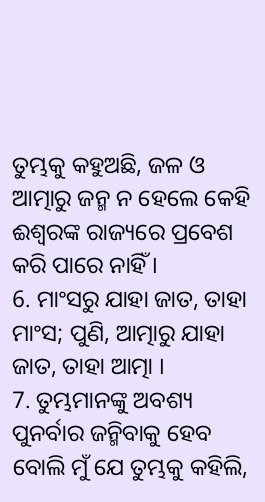ତୁମ୍ଭକୁ କହୁଅଛି, ଜଳ ଓ ଆତ୍ମାରୁ ଜନ୍ମ ନ ହେଲେ କେହି ଈଶ୍ଵରଙ୍କ ରାଜ୍ୟରେ ପ୍ରବେଶ କରି ପାରେ ନାହିଁ ।
6. ମାଂସରୁ ଯାହା ଜାତ, ତାହା ମାଂସ; ପୁଣି, ଆତ୍ମାରୁ ଯାହା ଜାତ, ତାହା ଆତ୍ମା ।
7. ତୁମ୍ଭମାନଙ୍କୁ ଅବଶ୍ୟ ପୁନର୍ବାର ଜନ୍ମିବାକୁ ହେବ ବୋଲି ମୁଁ ଯେ ତୁମ୍ଭକୁ କହିଲି,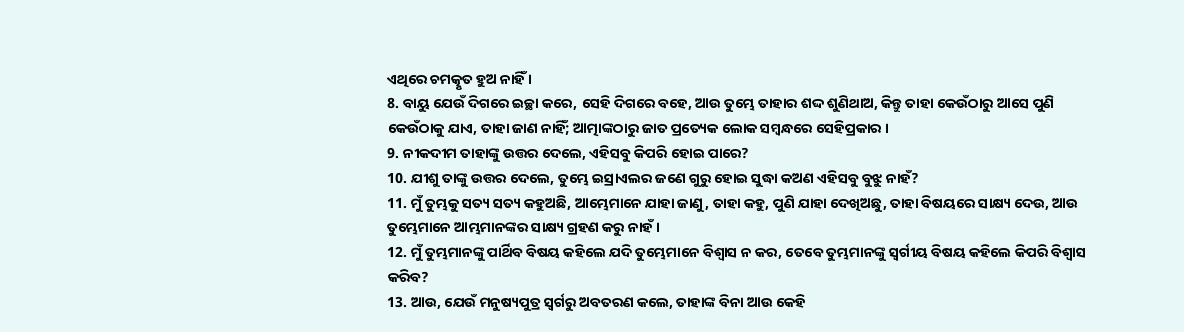ଏଥିରେ ଚମତ୍କୃତ ହୁଅ ନାହିଁ ।
8. ବାୟୁ ଯେଉଁ ଦିଗରେ ଇଚ୍ଛା କରେ, ସେହି ଦିଗରେ ବହେ, ଆଉ ତୁମ୍ଭେ ତାହାର ଶଦ୍ଦ ଶୁଣିଥାଅ, କିନ୍ତୁ ତାହା କେଉଁଠାରୁ ଆସେ ପୁଣି କେଉଁଠାକୁ ଯାଏ, ତାହା ଜାଣ ନାହିଁ; ଆତ୍ମାଙ୍କଠାରୁ ଜାତ ପ୍ରତ୍ୟେକ ଲୋକ ସମ୍ଵନ୍ଧରେ ସେହିପ୍ରକାର ।
9. ନୀକଦୀମ ତାହାଙ୍କୁ ଉତ୍ତର ଦେଲେ, ଏହିସବୁ କିପରି ହୋଇ ପାରେ?
10. ଯୀଶୁ ତାଙ୍କୁ ଉତ୍ତର ଦେଲେ, ତୁମ୍ଭେ ଇସ୍ରାଏଲର ଜଣେ ଗୁରୁ ହୋଇ ସୁଦ୍ଧା କଅଣ ଏହିସବୁ ବୁଝୁ ନାହଁ?
11. ମୁଁ ତୁମ୍ଭକୁ ସତ୍ୟ ସତ୍ୟ କହୁଅଛି, ଆମ୍ଭେମାନେ ଯାହା ଜାଣୁ, ତାହା କହୁ, ପୁଣି ଯାହା ଦେଖିଅଛୁ, ତାହା ବିଷୟରେ ସାକ୍ଷ୍ୟ ଦେଉ, ଆଉ ତୁମ୍ଭେମାନେ ଆମ୍ଭମାନଙ୍କର ସାକ୍ଷ୍ୟ ଗ୍ରହଣ କରୁ ନାହଁ ।
12. ମୁଁ ତୁମ୍ଭମାନଙ୍କୁ ପାର୍ଥିବ ବିଷୟ କହିଲେ ଯଦି ତୁମ୍ଭେମାନେ ବିଶ୍ଵାସ ନ କର, ତେବେ ତୁମ୍ଭମାନଙ୍କୁ ସ୍ଵର୍ଗୀୟ ବିଷୟ କହିଲେ କିପରି ବିଶ୍ଵାସ କରିବ?
13. ଆଉ, ଯେଉଁ ମନୁଷ୍ୟପୁତ୍ର ସ୍ଵର୍ଗରୁ ଅବତରଣ କଲେ, ତାହାଙ୍କ ବିନା ଆଉ କେହି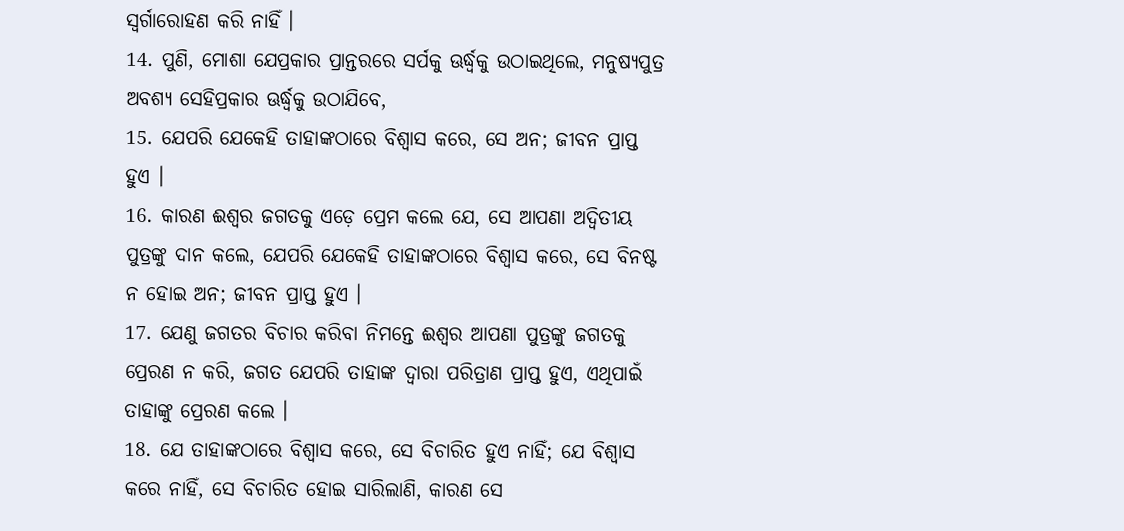ସ୍ଵର୍ଗାରୋହଣ କରି ନାହିଁ ।
14. ପୁଣି, ମୋଶା ଯେପ୍ରକାର ପ୍ରାନ୍ତରରେ ସର୍ପକୁ ଊର୍ଦ୍ଧ୍ଵକୁ ଉଠାଇଥିଲେ, ମନୁଷ୍ୟପୁତ୍ର ଅବଶ୍ୟ ସେହିପ୍ରକାର ଊର୍ଦ୍ଧ୍ଵକୁ ଉଠାଯିବେ,
15. ଯେପରି ଯେକେହି ତାହାଙ୍କଠାରେ ବିଶ୍ଵାସ କରେ, ସେ ଅନ; ଜୀବନ ପ୍ରାପ୍ତ ହୁଏ ।
16. କାରଣ ଈଶ୍ଵର ଜଗତକୁ ଏଡ଼େ ପ୍ରେମ କଲେ ଯେ, ସେ ଆପଣା ଅଦ୍ଵିତୀୟ ପୁତ୍ରଙ୍କୁ ଦାନ କଲେ, ଯେପରି ଯେକେହି ତାହାଙ୍କଠାରେ ବିଶ୍ଵାସ କରେ, ସେ ବିନଷ୍ଟ ନ ହୋଇ ଅନ; ଜୀବନ ପ୍ରାପ୍ତ ହୁଏ ।
17. ଯେଣୁ ଜଗତର ବିଚାର କରିବା ନିମନ୍ତେ ଈଶ୍ଵର ଆପଣା ପୁତ୍ରଙ୍କୁ ଜଗତକୁ ପ୍ରେରଣ ନ କରି, ଜଗତ ଯେପରି ତାହାଙ୍କ ଦ୍ଵାରା ପରିତ୍ରାଣ ପ୍ରାପ୍ତ ହୁଏ, ଏଥିପାଇଁ ତାହାଙ୍କୁ ପ୍ରେରଣ କଲେ ।
18. ଯେ ତାହାଙ୍କଠାରେ ବିଶ୍ଵାସ କରେ, ସେ ବିଚାରିତ ହୁଏ ନାହିଁ; ଯେ ବିଶ୍ଵାସ କରେ ନାହିଁ, ସେ ବିଚାରିତ ହୋଇ ସାରିଲାଣି, କାରଣ ସେ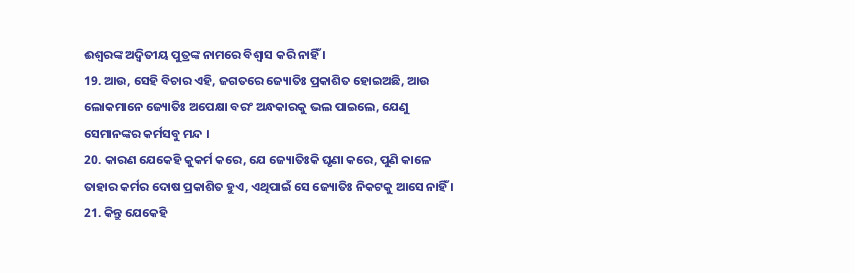ଈଶ୍ଵରଙ୍କ ଅଦ୍ଵିତୀୟ ପୁତ୍ରଙ୍କ ନାମରେ ବିଶ୍ଵାସ କରି ନାହିଁ ।
19. ଆଉ, ସେହି ବିଚାର ଏହି, ଜଗତରେ ଜ୍ୟୋତିଃ ପ୍ରକାଶିତ ହୋଇଅଛି, ଆଉ ଲୋକମାନେ ଜ୍ୟୋତିଃ ଅପେକ୍ଷା ବରଂ ଅନ୍ଧକାରକୁ ଭଲ ପାଇଲେ, ଯେଣୁ ସେମାନଙ୍କର କର୍ମସବୁ ମନ୍ଦ ।
20. କାରଣ ଯେକେହି କୁକର୍ମ କରେ, ଯେ ଜ୍ୟୋତିଃକି ଘୃଣା କରେ, ପୁଣି କାଳେ ତାହାର କର୍ମର ଦୋଷ ପ୍ରକାଶିତ ହୁଏ, ଏଥିପାଇଁ ସେ ଜ୍ୟୋତିଃ ନିକଟକୁ ଆସେ ନାହିଁ ।
21. କିନ୍ତୁ ଯେକେହି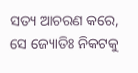ସତ୍ୟ ଆଚରଣ କରେ, ସେ ଜ୍ୟୋତିଃ ନିକଟକୁ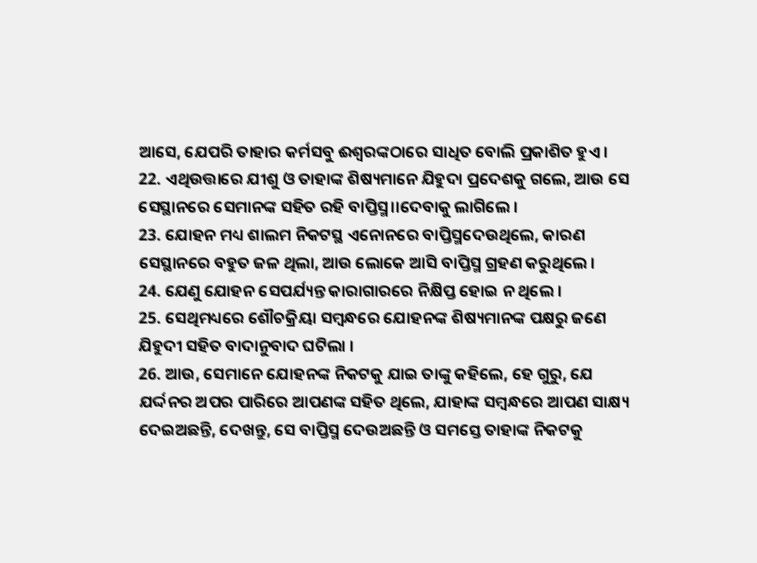ଆସେ, ଯେପରି ତାହାର କର୍ମସବୁ ଈଶ୍ଵରଙ୍କଠାରେ ସାଧିତ ବୋଲି ପ୍ରକାଶିତ ହୁଏ ।
22. ଏଥିଉତ୍ତାରେ ଯୀଶୁ ଓ ତାହାଙ୍କ ଶିଷ୍ୟମାନେ ଯିହୁଦା ପ୍ରଦେଶକୁ ଗଲେ, ଆଉ ସେ ସେସ୍ଥାନରେ ସେମାନଙ୍କ ସହିତ ରହି ବାପ୍ତିସ୍ମ।।ଦେବାକୁ ଲାଗିଲେ ।
23. ଯୋହନ ମଧ୍ୟ ଶାଲମ ନିକଟସ୍ଥ ଏନୋନରେ ବାପ୍ତିସ୍ମଦେଉଥିଲେ, କାରଣ ସେସ୍ଥାନରେ ବହୁତ ଜଳ ଥିଲା, ଆଉ ଲୋକେ ଆସି ବାପ୍ତିସ୍ମ ଗ୍ରହଣ କରୁଥିଲେ ।
24. ଯେଣୁ ଯୋହନ ସେପର୍ଯ୍ୟନ୍ତ କାରାଗାରରେ ନିକ୍ଷିପ୍ତ ହୋଇ ନ ଥିଲେ ।
25. ସେଥିମଧ୍ୟରେ ଶୌଚକ୍ରିୟା ସମ୍ଵନ୍ଧରେ ଯୋହନଙ୍କ ଶିଷ୍ୟମାନଙ୍କ ପକ୍ଷରୁ ଜଣେ ଯିହୁଦୀ ସହିତ ବାଦାନୁବାଦ ଘଟିଲା ।
26. ଆଉ, ସେମାନେ ଯୋହନଙ୍କ ନିକଟକୁ ଯାଇ ତାଙ୍କୁ କହିଲେ, ହେ ଗୁରୁ, ଯେ ଯର୍ଦ୍ଦନର ଅପର ପାରିରେ ଆପଣଙ୍କ ସହିତ ଥିଲେ, ଯାହାଙ୍କ ସମ୍ଵନ୍ଧରେ ଆପଣ ସାକ୍ଷ୍ୟ ଦେଇଅଛନ୍ତି, ଦେଖନ୍ତୁ, ସେ ବାପ୍ତିସ୍ମ ଦେଉଅଛନ୍ତି ଓ ସମସ୍ତେ ତାହାଙ୍କ ନିକଟକୁ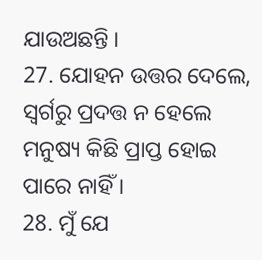ଯାଉଅଛନ୍ତି ।
27. ଯୋହନ ଉତ୍ତର ଦେଲେ, ସ୍ଵର୍ଗରୁ ପ୍ରଦତ୍ତ ନ ହେଲେ ମନୁଷ୍ୟ କିଛି ପ୍ରାପ୍ତ ହୋଇ ପାରେ ନାହିଁ ।
28. ମୁଁ ଯେ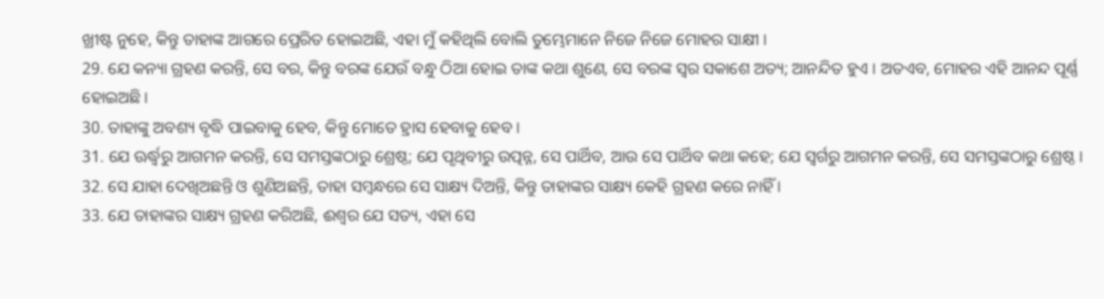ଖ୍ରୀଷ୍ଟ ନୁହେ, କିନ୍ତୁ ତାହାଙ୍କ ଆଗରେ ପ୍ରେରିତ ହୋଇଅଛି, ଏହା ମୁଁ କହିଥିଲି ବୋଲି ତୁମ୍ଭେମାନେ ନିଜେ ନିଜେ ମୋହର ସାକ୍ଷୀ ।
29. ଯେ କନ୍ୟା ଗ୍ରହଣ କରନ୍ତି, ସେ ବର, କିନ୍ତୁ ବରଙ୍କ ଯେଉଁ ବନ୍ଧୁ ଠିଆ ହୋଇ ତାଙ୍କ କଥା ଶୁଣେ, ସେ ବରଙ୍କ ସ୍ଵର ସକାଶେ ଅତ୍ୟ; ଆନନ୍ଦିତ ହୁଏ । ଅତଏବ, ମୋହର ଏହି ଆନନ୍ଦ ପୂର୍ଣ୍ଣ ହୋଇଅଛି ।
30. ତାହାଙ୍କୁ ଅବଶ୍ୟ ବୃଦ୍ଧି ପାଇବାକୁ ହେବ, କିନ୍ତୁ ମୋତେ ହ୍ରାସ ହେବାକୁ ହେବ ।
31. ଯେ ଊର୍ଦ୍ଧ୍ଵରୁ ଆଗମନ କରନ୍ତି, ସେ ସମସ୍ତଙ୍କଠାରୁ ଶ୍ରେଷ୍ଠ; ଯେ ପୃଥିବୀରୁ ଉତ୍ପନ୍ନ, ସେ ପାର୍ଥିବ, ଆଉ ସେ ପାର୍ଥିବ କଥା କହେ; ଯେ ସ୍ଵର୍ଗରୁ ଆଗମନ କରନ୍ତି, ସେ ସମସ୍ତଙ୍କଠାରୁ ଶ୍ରେଷ୍ଠ ।
32. ସେ ଯାହା ଦେଖିଅଛନ୍ତି ଓ ଶୁଣିଅଛନ୍ତି, ତାହା ସମ୍ଵନ୍ଧରେ ସେ ସାକ୍ଷ୍ୟ ଦିଅନ୍ତି, କିନ୍ତୁ ତାହାଙ୍କର ସାକ୍ଷ୍ୟ କେହି ଗ୍ରହଣ କରେ ନାହିଁ ।
33. ଯେ ତାହାଙ୍କର ସାକ୍ଷ୍ୟ ଗ୍ରହଣ କରିଅଛି, ଈଶ୍ଵର ଯେ ସତ୍ୟ, ଏହା ସେ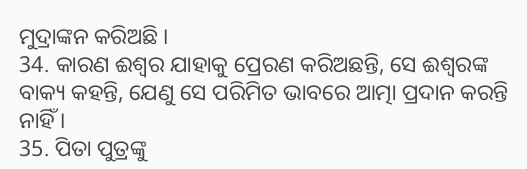ମୁଦ୍ରାଙ୍କନ କରିଅଛି ।
34. କାରଣ ଈଶ୍ଵର ଯାହାକୁ ପ୍ରେରଣ କରିଅଛନ୍ତି, ସେ ଈଶ୍ଵରଙ୍କ ବାକ୍ୟ କହନ୍ତି, ଯେଣୁ ସେ ପରିମିତ ଭାବରେ ଆତ୍ମା ପ୍ରଦାନ କରନ୍ତି ନାହିଁ ।
35. ପିତା ପୁତ୍ରଙ୍କୁ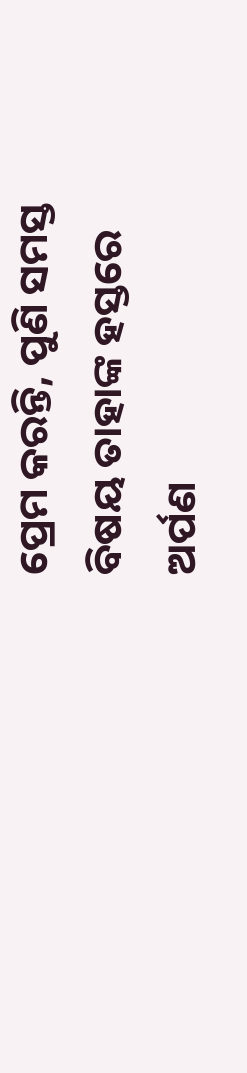ପ୍ରେମ କରନ୍ତି, ପୁଣି ସମସ୍ତ ବିଷୟ ତାହାଙ୍କ ହସ୍ତରେ ଅର୍ପଣ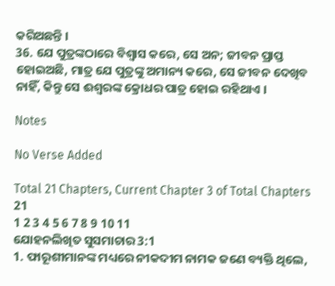କରିଅଛନ୍ତି ।
36. ଯେ ପୁତ୍ରଙ୍କଠାରେ ବିଶ୍ଵାସ କରେ, ସେ ଅନ; ଜୀବନ ପ୍ରାପ୍ତ ହୋଇଅଛି, ମାତ୍ର ଯେ ପୁତ୍ରଙ୍କୁ ଅମାନ୍ୟ କରେ, ସେ ଜୀବନ ଦେଖିବ ନାହିଁ, କିନ୍ତୁ ସେ ଈଶ୍ଵରଙ୍କ କ୍ରୋଧର ପାତ୍ର ହୋଇ ରହିଥାଏ ।

Notes

No Verse Added

Total 21 Chapters, Current Chapter 3 of Total Chapters 21
1 2 3 4 5 6 7 8 9 10 11
ଯୋହନଲିଖିତ ସୁସମାଚାର 3:1
1. ଫାରୂଶୀମାନଙ୍କ ମଧ୍ୟରେ ନୀକଦୀମ ନାମକ ଜଣେ ବ୍ୟକ୍ତି ଥିଲେ,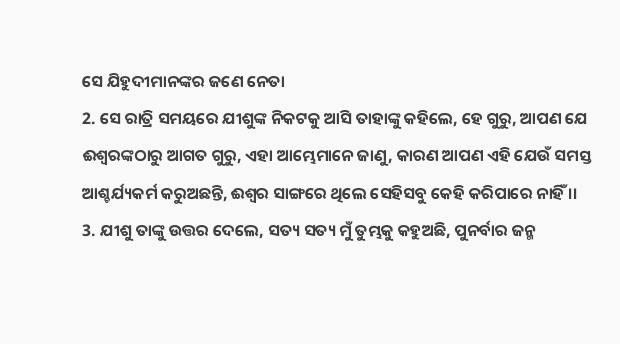ସେ ଯିହୁଦୀମାନଙ୍କର ଜଣେ ନେତା
2. ସେ ରାତ୍ରି ସମୟରେ ଯୀଶୁଙ୍କ ନିକଟକୁ ଆସି ତାହାଙ୍କୁ କହିଲେ, ହେ ଗୁରୁ, ଆପଣ ଯେ ଈଶ୍ଵରଙ୍କଠାରୁ ଆଗତ ଗୁରୁ, ଏହା ଆମ୍ଭେମାନେ ଜାଣୁ, କାରଣ ଆପଣ ଏହି ଯେଉଁ ସମସ୍ତ ଆଶ୍ଚର୍ଯ୍ୟକର୍ମ କରୁଅଛନ୍ତି, ଈଶ୍ଵର ସାଙ୍ଗରେ ଥିଲେ ସେହିସବୁ କେହି କରିପାରେ ନାହିଁ ।।
3. ଯୀଶୁ ତାଙ୍କୁ ଉତ୍ତର ଦେଲେ, ସତ୍ୟ ସତ୍ୟ ମୁଁ ତୁମ୍ଭକୁ କହୁଅଛି, ପୁନର୍ବାର ଜନ୍ମ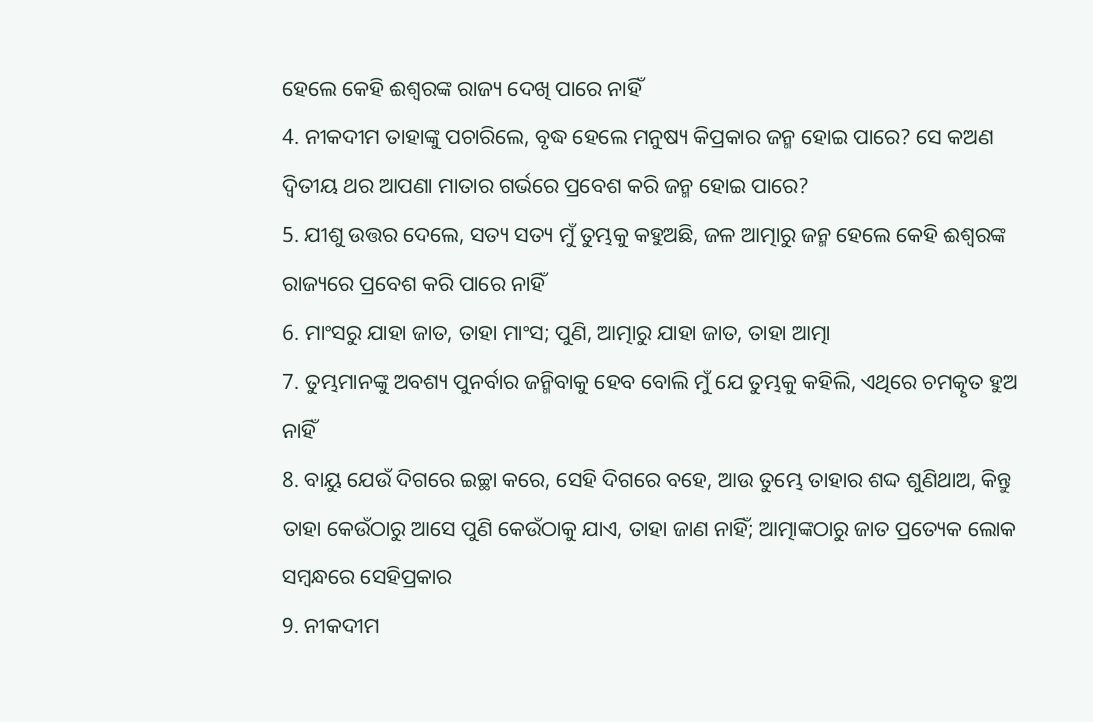ହେଲେ କେହି ଈଶ୍ଵରଙ୍କ ରାଜ୍ୟ ଦେଖି ପାରେ ନାହିଁ
4. ନୀକଦୀମ ତାହାଙ୍କୁ ପଚାରିଲେ, ବୃଦ୍ଧ ହେଲେ ମନୁଷ୍ୟ କିପ୍ରକାର ଜନ୍ମ ହୋଇ ପାରେ? ସେ କଅଣ ଦ୍ଵିତୀୟ ଥର ଆପଣା ମାତାର ଗର୍ଭରେ ପ୍ରବେଶ କରି ଜନ୍ମ ହୋଇ ପାରେ?
5. ଯୀଶୁ ଉତ୍ତର ଦେଲେ, ସତ୍ୟ ସତ୍ୟ ମୁଁ ତୁମ୍ଭକୁ କହୁଅଛି, ଜଳ ଆତ୍ମାରୁ ଜନ୍ମ ହେଲେ କେହି ଈଶ୍ଵରଙ୍କ ରାଜ୍ୟରେ ପ୍ରବେଶ କରି ପାରେ ନାହିଁ
6. ମାଂସରୁ ଯାହା ଜାତ, ତାହା ମାଂସ; ପୁଣି, ଆତ୍ମାରୁ ଯାହା ଜାତ, ତାହା ଆତ୍ମା
7. ତୁମ୍ଭମାନଙ୍କୁ ଅବଶ୍ୟ ପୁନର୍ବାର ଜନ୍ମିବାକୁ ହେବ ବୋଲି ମୁଁ ଯେ ତୁମ୍ଭକୁ କହିଲି, ଏଥିରେ ଚମତ୍କୃତ ହୁଅ ନାହିଁ
8. ବାୟୁ ଯେଉଁ ଦିଗରେ ଇଚ୍ଛା କରେ, ସେହି ଦିଗରେ ବହେ, ଆଉ ତୁମ୍ଭେ ତାହାର ଶଦ୍ଦ ଶୁଣିଥାଅ, କିନ୍ତୁ ତାହା କେଉଁଠାରୁ ଆସେ ପୁଣି କେଉଁଠାକୁ ଯାଏ, ତାହା ଜାଣ ନାହିଁ; ଆତ୍ମାଙ୍କଠାରୁ ଜାତ ପ୍ରତ୍ୟେକ ଲୋକ ସମ୍ଵନ୍ଧରେ ସେହିପ୍ରକାର
9. ନୀକଦୀମ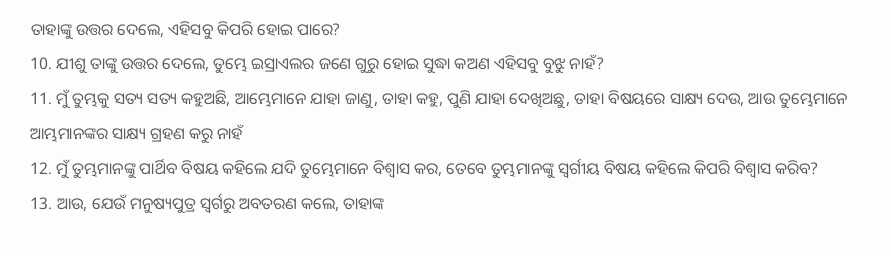ତାହାଙ୍କୁ ଉତ୍ତର ଦେଲେ, ଏହିସବୁ କିପରି ହୋଇ ପାରେ?
10. ଯୀଶୁ ତାଙ୍କୁ ଉତ୍ତର ଦେଲେ, ତୁମ୍ଭେ ଇସ୍ରାଏଲର ଜଣେ ଗୁରୁ ହୋଇ ସୁଦ୍ଧା କଅଣ ଏହିସବୁ ବୁଝୁ ନାହଁ?
11. ମୁଁ ତୁମ୍ଭକୁ ସତ୍ୟ ସତ୍ୟ କହୁଅଛି, ଆମ୍ଭେମାନେ ଯାହା ଜାଣୁ, ତାହା କହୁ, ପୁଣି ଯାହା ଦେଖିଅଛୁ, ତାହା ବିଷୟରେ ସାକ୍ଷ୍ୟ ଦେଉ, ଆଉ ତୁମ୍ଭେମାନେ ଆମ୍ଭମାନଙ୍କର ସାକ୍ଷ୍ୟ ଗ୍ରହଣ କରୁ ନାହଁ
12. ମୁଁ ତୁମ୍ଭମାନଙ୍କୁ ପାର୍ଥିବ ବିଷୟ କହିଲେ ଯଦି ତୁମ୍ଭେମାନେ ବିଶ୍ଵାସ କର, ତେବେ ତୁମ୍ଭମାନଙ୍କୁ ସ୍ଵର୍ଗୀୟ ବିଷୟ କହିଲେ କିପରି ବିଶ୍ଵାସ କରିବ?
13. ଆଉ, ଯେଉଁ ମନୁଷ୍ୟପୁତ୍ର ସ୍ଵର୍ଗରୁ ଅବତରଣ କଲେ, ତାହାଙ୍କ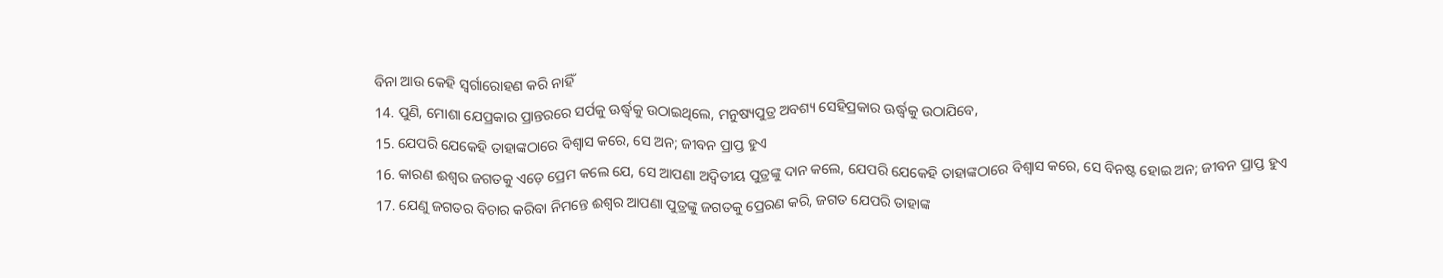ବିନା ଆଉ କେହି ସ୍ଵର୍ଗାରୋହଣ କରି ନାହିଁ
14. ପୁଣି, ମୋଶା ଯେପ୍ରକାର ପ୍ରାନ୍ତରରେ ସର୍ପକୁ ଊର୍ଦ୍ଧ୍ଵକୁ ଉଠାଇଥିଲେ, ମନୁଷ୍ୟପୁତ୍ର ଅବଶ୍ୟ ସେହିପ୍ରକାର ଊର୍ଦ୍ଧ୍ଵକୁ ଉଠାଯିବେ,
15. ଯେପରି ଯେକେହି ତାହାଙ୍କଠାରେ ବିଶ୍ଵାସ କରେ, ସେ ଅନ; ଜୀବନ ପ୍ରାପ୍ତ ହୁଏ
16. କାରଣ ଈଶ୍ଵର ଜଗତକୁ ଏଡ଼େ ପ୍ରେମ କଲେ ଯେ, ସେ ଆପଣା ଅଦ୍ଵିତୀୟ ପୁତ୍ରଙ୍କୁ ଦାନ କଲେ, ଯେପରି ଯେକେହି ତାହାଙ୍କଠାରେ ବିଶ୍ଵାସ କରେ, ସେ ବିନଷ୍ଟ ହୋଇ ଅନ; ଜୀବନ ପ୍ରାପ୍ତ ହୁଏ
17. ଯେଣୁ ଜଗତର ବିଚାର କରିବା ନିମନ୍ତେ ଈଶ୍ଵର ଆପଣା ପୁତ୍ରଙ୍କୁ ଜଗତକୁ ପ୍ରେରଣ କରି, ଜଗତ ଯେପରି ତାହାଙ୍କ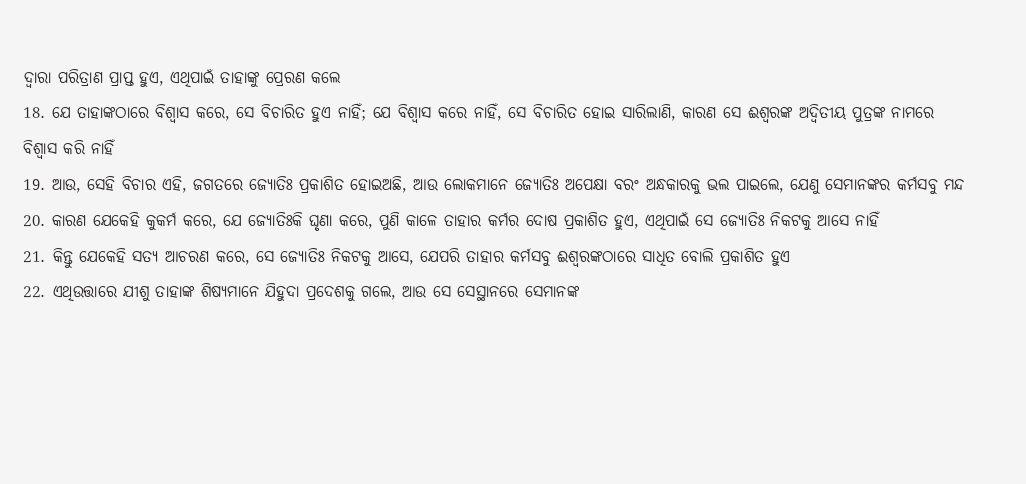ଦ୍ଵାରା ପରିତ୍ରାଣ ପ୍ରାପ୍ତ ହୁଏ, ଏଥିପାଇଁ ତାହାଙ୍କୁ ପ୍ରେରଣ କଲେ
18. ଯେ ତାହାଙ୍କଠାରେ ବିଶ୍ଵାସ କରେ, ସେ ବିଚାରିତ ହୁଏ ନାହିଁ; ଯେ ବିଶ୍ଵାସ କରେ ନାହିଁ, ସେ ବିଚାରିତ ହୋଇ ସାରିଲାଣି, କାରଣ ସେ ଈଶ୍ଵରଙ୍କ ଅଦ୍ଵିତୀୟ ପୁତ୍ରଙ୍କ ନାମରେ ବିଶ୍ଵାସ କରି ନାହିଁ
19. ଆଉ, ସେହି ବିଚାର ଏହି, ଜଗତରେ ଜ୍ୟୋତିଃ ପ୍ରକାଶିତ ହୋଇଅଛି, ଆଉ ଲୋକମାନେ ଜ୍ୟୋତିଃ ଅପେକ୍ଷା ବରଂ ଅନ୍ଧକାରକୁ ଭଲ ପାଇଲେ, ଯେଣୁ ସେମାନଙ୍କର କର୍ମସବୁ ମନ୍ଦ
20. କାରଣ ଯେକେହି କୁକର୍ମ କରେ, ଯେ ଜ୍ୟୋତିଃକି ଘୃଣା କରେ, ପୁଣି କାଳେ ତାହାର କର୍ମର ଦୋଷ ପ୍ରକାଶିତ ହୁଏ, ଏଥିପାଇଁ ସେ ଜ୍ୟୋତିଃ ନିକଟକୁ ଆସେ ନାହିଁ
21. କିନ୍ତୁ ଯେକେହି ସତ୍ୟ ଆଚରଣ କରେ, ସେ ଜ୍ୟୋତିଃ ନିକଟକୁ ଆସେ, ଯେପରି ତାହାର କର୍ମସବୁ ଈଶ୍ଵରଙ୍କଠାରେ ସାଧିତ ବୋଲି ପ୍ରକାଶିତ ହୁଏ
22. ଏଥିଉତ୍ତାରେ ଯୀଶୁ ତାହାଙ୍କ ଶିଷ୍ୟମାନେ ଯିହୁଦା ପ୍ରଦେଶକୁ ଗଲେ, ଆଉ ସେ ସେସ୍ଥାନରେ ସେମାନଙ୍କ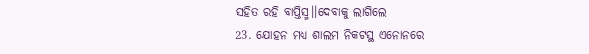ସହିତ ରହି ବାପ୍ତିସ୍ମ।।ଦେବାକୁ ଲାଗିଲେ
23. ଯୋହନ ମଧ୍ୟ ଶାଲମ ନିକଟସ୍ଥ ଏନୋନରେ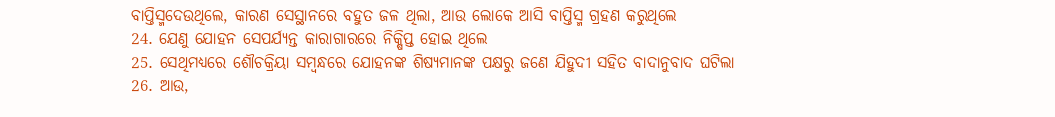ବାପ୍ତିସ୍ମଦେଉଥିଲେ, କାରଣ ସେସ୍ଥାନରେ ବହୁତ ଜଳ ଥିଲା, ଆଉ ଲୋକେ ଆସି ବାପ୍ତିସ୍ମ ଗ୍ରହଣ କରୁଥିଲେ
24. ଯେଣୁ ଯୋହନ ସେପର୍ଯ୍ୟନ୍ତ କାରାଗାରରେ ନିକ୍ଷିପ୍ତ ହୋଇ ଥିଲେ
25. ସେଥିମଧ୍ୟରେ ଶୌଚକ୍ରିୟା ସମ୍ଵନ୍ଧରେ ଯୋହନଙ୍କ ଶିଷ୍ୟମାନଙ୍କ ପକ୍ଷରୁ ଜଣେ ଯିହୁଦୀ ସହିତ ବାଦାନୁବାଦ ଘଟିଲା
26. ଆଉ,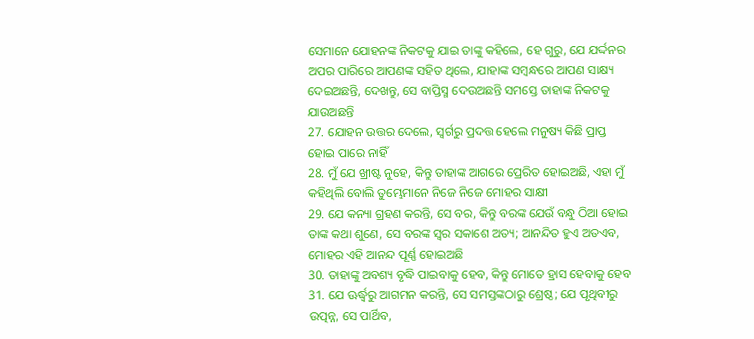ସେମାନେ ଯୋହନଙ୍କ ନିକଟକୁ ଯାଇ ତାଙ୍କୁ କହିଲେ, ହେ ଗୁରୁ, ଯେ ଯର୍ଦ୍ଦନର ଅପର ପାରିରେ ଆପଣଙ୍କ ସହିତ ଥିଲେ, ଯାହାଙ୍କ ସମ୍ଵନ୍ଧରେ ଆପଣ ସାକ୍ଷ୍ୟ ଦେଇଅଛନ୍ତି, ଦେଖନ୍ତୁ, ସେ ବାପ୍ତିସ୍ମ ଦେଉଅଛନ୍ତି ସମସ୍ତେ ତାହାଙ୍କ ନିକଟକୁ ଯାଉଅଛନ୍ତି
27. ଯୋହନ ଉତ୍ତର ଦେଲେ, ସ୍ଵର୍ଗରୁ ପ୍ରଦତ୍ତ ହେଲେ ମନୁଷ୍ୟ କିଛି ପ୍ରାପ୍ତ ହୋଇ ପାରେ ନାହିଁ
28. ମୁଁ ଯେ ଖ୍ରୀଷ୍ଟ ନୁହେ, କିନ୍ତୁ ତାହାଙ୍କ ଆଗରେ ପ୍ରେରିତ ହୋଇଅଛି, ଏହା ମୁଁ କହିଥିଲି ବୋଲି ତୁମ୍ଭେମାନେ ନିଜେ ନିଜେ ମୋହର ସାକ୍ଷୀ
29. ଯେ କନ୍ୟା ଗ୍ରହଣ କରନ୍ତି, ସେ ବର, କିନ୍ତୁ ବରଙ୍କ ଯେଉଁ ବନ୍ଧୁ ଠିଆ ହୋଇ ତାଙ୍କ କଥା ଶୁଣେ, ସେ ବରଙ୍କ ସ୍ଵର ସକାଶେ ଅତ୍ୟ; ଆନନ୍ଦିତ ହୁଏ ଅତଏବ, ମୋହର ଏହି ଆନନ୍ଦ ପୂର୍ଣ୍ଣ ହୋଇଅଛି
30. ତାହାଙ୍କୁ ଅବଶ୍ୟ ବୃଦ୍ଧି ପାଇବାକୁ ହେବ, କିନ୍ତୁ ମୋତେ ହ୍ରାସ ହେବାକୁ ହେବ
31. ଯେ ଊର୍ଦ୍ଧ୍ଵରୁ ଆଗମନ କରନ୍ତି, ସେ ସମସ୍ତଙ୍କଠାରୁ ଶ୍ରେଷ୍ଠ; ଯେ ପୃଥିବୀରୁ ଉତ୍ପନ୍ନ, ସେ ପାର୍ଥିବ,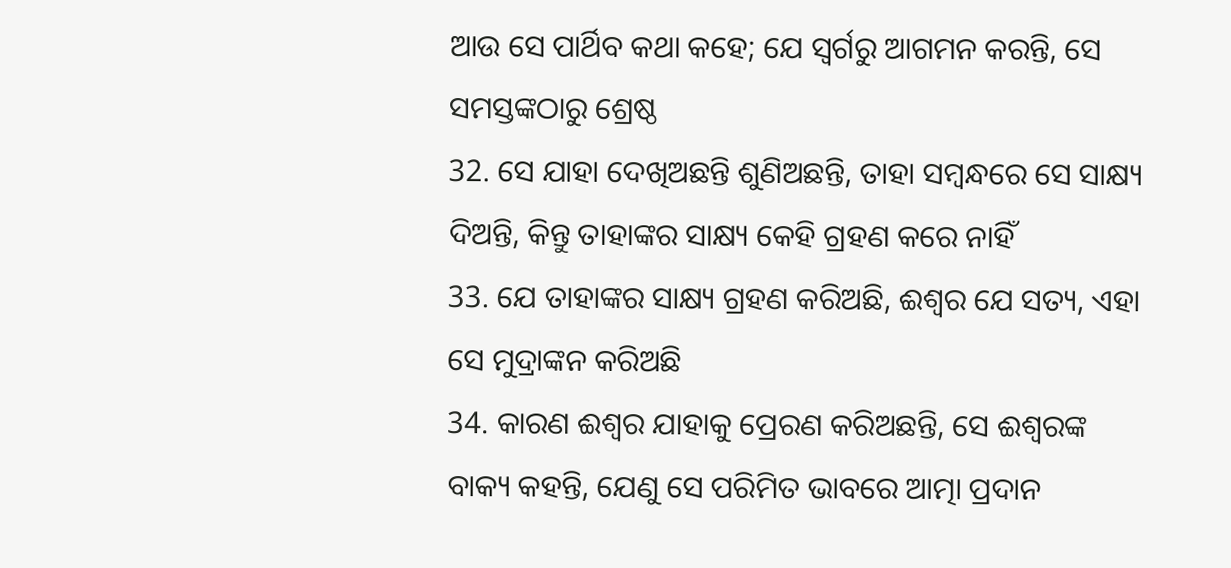ଆଉ ସେ ପାର୍ଥିବ କଥା କହେ; ଯେ ସ୍ଵର୍ଗରୁ ଆଗମନ କରନ୍ତି, ସେ ସମସ୍ତଙ୍କଠାରୁ ଶ୍ରେଷ୍ଠ
32. ସେ ଯାହା ଦେଖିଅଛନ୍ତି ଶୁଣିଅଛନ୍ତି, ତାହା ସମ୍ଵନ୍ଧରେ ସେ ସାକ୍ଷ୍ୟ ଦିଅନ୍ତି, କିନ୍ତୁ ତାହାଙ୍କର ସାକ୍ଷ୍ୟ କେହି ଗ୍ରହଣ କରେ ନାହିଁ
33. ଯେ ତାହାଙ୍କର ସାକ୍ଷ୍ୟ ଗ୍ରହଣ କରିଅଛି, ଈଶ୍ଵର ଯେ ସତ୍ୟ, ଏହା ସେ ମୁଦ୍ରାଙ୍କନ କରିଅଛି
34. କାରଣ ଈଶ୍ଵର ଯାହାକୁ ପ୍ରେରଣ କରିଅଛନ୍ତି, ସେ ଈଶ୍ଵରଙ୍କ ବାକ୍ୟ କହନ୍ତି, ଯେଣୁ ସେ ପରିମିତ ଭାବରେ ଆତ୍ମା ପ୍ରଦାନ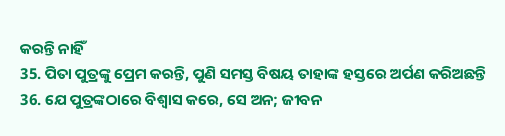କରନ୍ତି ନାହିଁ
35. ପିତା ପୁତ୍ରଙ୍କୁ ପ୍ରେମ କରନ୍ତି, ପୁଣି ସମସ୍ତ ବିଷୟ ତାହାଙ୍କ ହସ୍ତରେ ଅର୍ପଣ କରିଅଛନ୍ତି
36. ଯେ ପୁତ୍ରଙ୍କଠାରେ ବିଶ୍ଵାସ କରେ, ସେ ଅନ; ଜୀବନ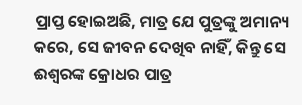ପ୍ରାପ୍ତ ହୋଇଅଛି, ମାତ୍ର ଯେ ପୁତ୍ରଙ୍କୁ ଅମାନ୍ୟ କରେ, ସେ ଜୀବନ ଦେଖିବ ନାହିଁ, କିନ୍ତୁ ସେ ଈଶ୍ଵରଙ୍କ କ୍ରୋଧର ପାତ୍ର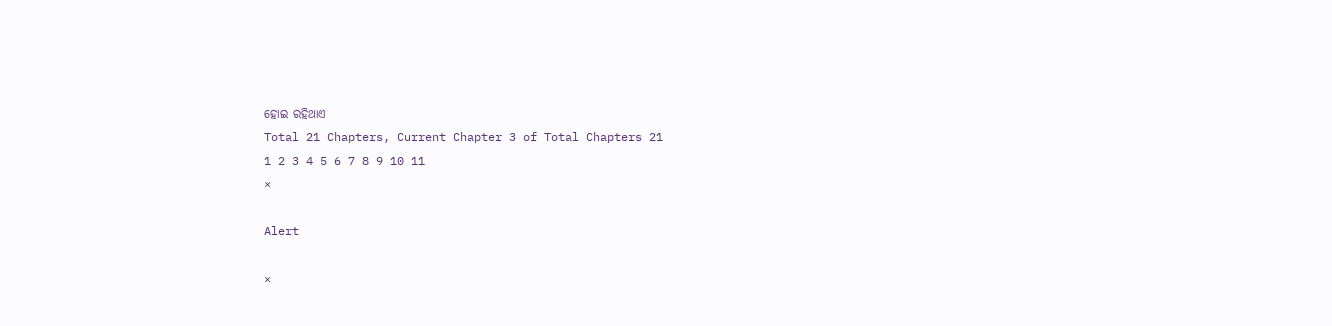ହୋଇ ରହିଥାଏ
Total 21 Chapters, Current Chapter 3 of Total Chapters 21
1 2 3 4 5 6 7 8 9 10 11
×

Alert

×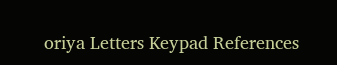oriya Letters Keypad References